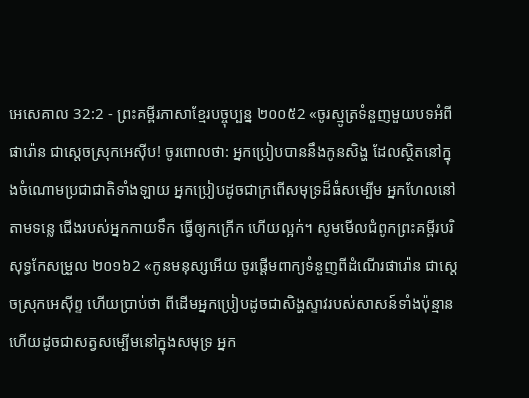អេសេគាល 32:2 - ព្រះគម្ពីរភាសាខ្មែរបច្ចុប្បន្ន ២០០៥2 «ចូរស្មូត្រទំនួញមួយបទអំពីផារ៉ោន ជាស្ដេចស្រុកអេស៊ីប! ចូរពោលថា: អ្នកប្រៀបបាននឹងកូនសិង្ហ ដែលស្ថិតនៅក្នុងចំណោមប្រជាជាតិទាំងឡាយ អ្នកប្រៀបដូចជាក្រពើសមុទ្រដ៏ធំសម្បើម អ្នកហែលនៅតាមទន្លេ ជើងរបស់អ្នកកាយទឹក ធ្វើឲ្យកក្រើក ហើយល្អក់។ សូមមើលជំពូកព្រះគម្ពីរបរិសុទ្ធកែសម្រួល ២០១៦2 «កូនមនុស្សអើយ ចូរផ្តើមពាក្យទំនួញពីដំណើរផារ៉ោន ជាស្តេចស្រុកអេស៊ីព្ទ ហើយប្រាប់ថា ពីដើមអ្នកប្រៀបដូចជាសិង្ហស្ទាវរបស់សាសន៍ទាំងប៉ុន្មាន ហើយដូចជាសត្វសម្បើមនៅក្នុងសមុទ្រ អ្នក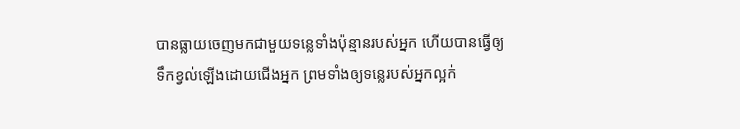បានធ្លាយចេញមកជាមួយទន្លេទាំងប៉ុន្មានរបស់អ្នក ហើយបានធ្វើឲ្យទឹកខ្វល់ឡើងដោយជើងអ្នក ព្រមទាំងឲ្យទន្លេរបស់អ្នកល្អក់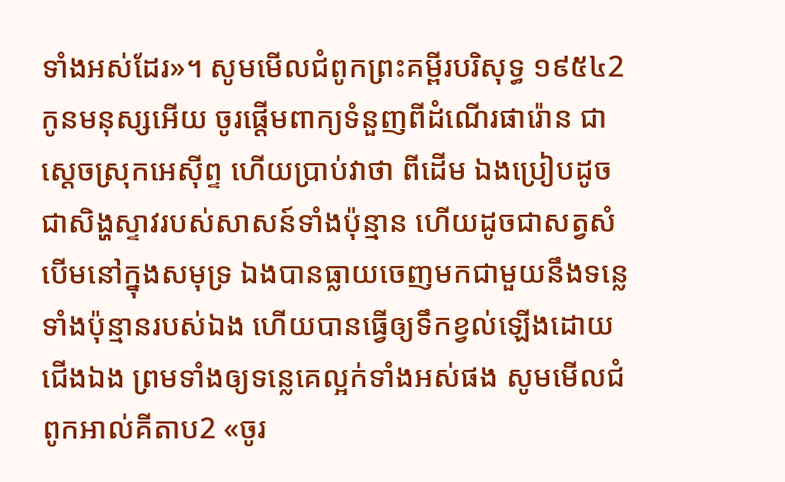ទាំងអស់ដែរ»។ សូមមើលជំពូកព្រះគម្ពីរបរិសុទ្ធ ១៩៥៤2 កូនមនុស្សអើយ ចូរផ្តើមពាក្យទំនួញពីដំណើរផារ៉ោន ជាស្តេចស្រុកអេស៊ីព្ទ ហើយប្រាប់វាថា ពីដើម ឯងប្រៀបដូចជាសិង្ហស្ទាវរបស់សាសន៍ទាំងប៉ុន្មាន ហើយដូចជាសត្វសំបើមនៅក្នុងសមុទ្រ ឯងបានធ្លាយចេញមកជាមួយនឹងទន្លេទាំងប៉ុន្មានរបស់ឯង ហើយបានធ្វើឲ្យទឹកខ្វល់ឡើងដោយជើងឯង ព្រមទាំងឲ្យទន្លេគេល្អក់ទាំងអស់ផង សូមមើលជំពូកអាល់គីតាប2 «ចូរ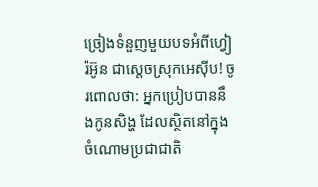ច្រៀងទំនួញមួយបទអំពីហ្វៀរ៉អ៊ូន ជាស្ដេចស្រុកអេស៊ីប! ចូរពោលថា: អ្នកប្រៀបបាននឹងកូនសិង្ហ ដែលស្ថិតនៅក្នុងចំណោមប្រជាជាតិ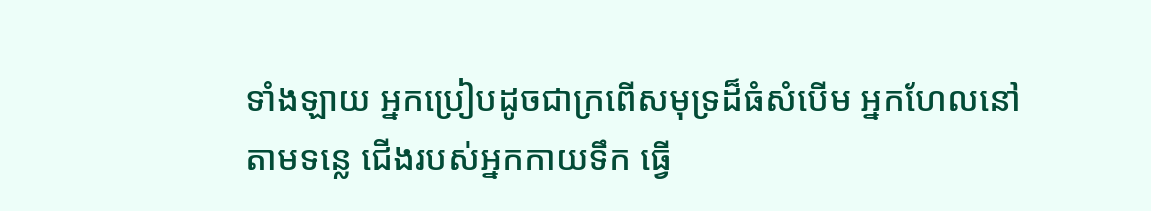ទាំងឡាយ អ្នកប្រៀបដូចជាក្រពើសមុទ្រដ៏ធំសំបើម អ្នកហែលនៅតាមទន្លេ ជើងរបស់អ្នកកាយទឹក ធ្វើ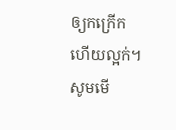ឲ្យកក្រើក ហើយល្អក់។ សូមមើ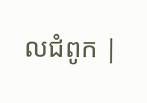លជំពូក |